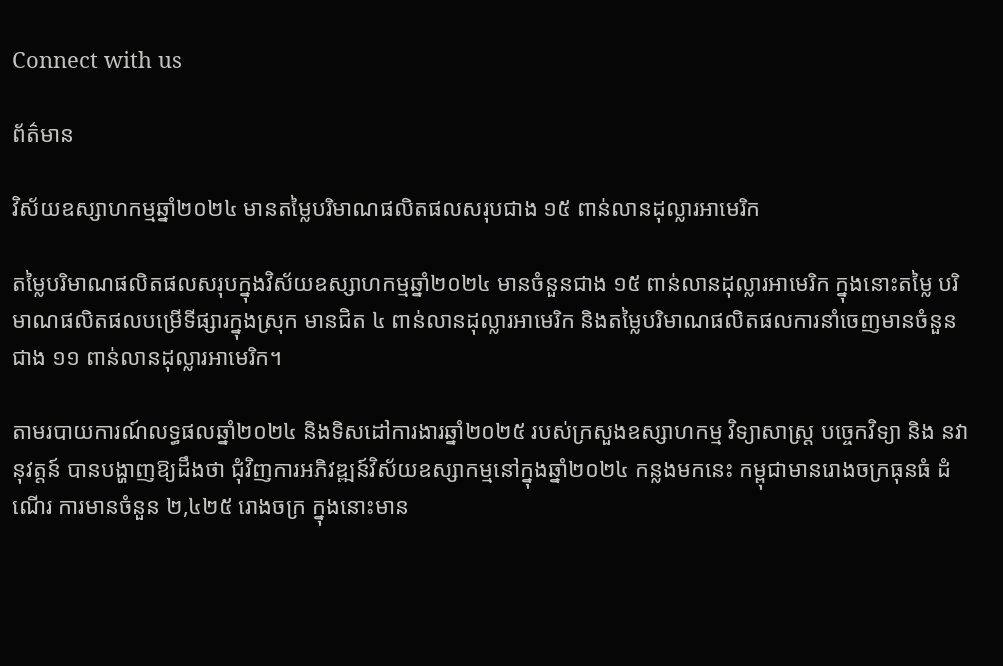Connect with us

ព័ត៌មាន

វិស័យឧស្សាហកម្មឆ្នាំ២០២៤ មានតម្លៃបរិមាណផលិតផលសរុបជាង ១៥ ពាន់លានដុល្លារអាមេរិក

តម្លៃបរិមាណផលិតផលសរុបក្នុងវិស័យឧស្សាហកម្មឆ្នាំ២០២៤ មានចំនួនជាង ១៥ ពាន់លានដុល្លារអាមេរិក ក្នុងនោះតម្លៃ បរិមាណផលិតផលបម្រើទីផ្សារក្នុងស្រុក មានជិត ៤ ពាន់លានដុល្លារអាមេរិក និងតម្លៃបរិមាណផលិតផលការនាំចេញមានចំនួនជាង ១១ ពាន់លានដុល្លារអាមេរិក។

តាមរបាយការណ៍លទ្ធផលឆ្នាំ២០២៤ និងទិសដៅការងារឆ្នាំ២០២៥ របស់ក្រសួងឧស្សាហកម្ម វិទ្យាសាស្ត្រ បច្ចេកវិទ្យា និង នវានុវត្តន៍ បានបង្ហាញឱ្យដឹងថា ជុំវិញការអភិវឌ្ឍន៍វិស័យឧស្សាកម្មនៅក្នុងឆ្នាំ២០២៤ កន្លងមកនេះ កម្ពុជាមានរោងចក្រធុនធំ ដំណើរ ការមានចំនួន ២,៤២៥ រោងចក្រ ក្នុងនោះមាន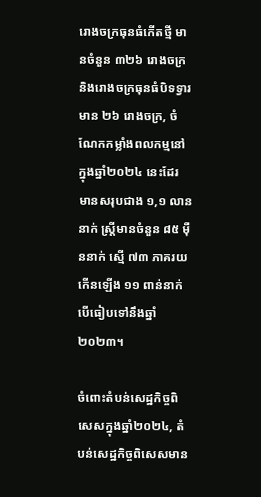រោងចក្រធុនធំកើតថ្មី មានចំនួន ៣២៦ រោងចក្រ និងរោងចក្រធុនធំបិទទ្វារ មាន ២៦ រោងចក្រ, ចំណែកកម្លាំងពលកម្មនៅក្នុងឆ្នាំ២០២៤ នេះដែរ មានសរុបជាង ១,១ លាននាក់ ស្រ្តីមានចំនួន ៨៥ ម៉ឺននាក់ ស្មើ ៧៣ ភាគរយ កើនឡើង ១១ ពាន់នាក់ បើធៀបទៅនឹងឆ្នាំ២០២៣។

ចំពោះតំបន់សេដ្ឋកិច្ចពិសេសក្នុងឆ្នាំ២០២៤, តំបន់សេដ្ឋកិច្ចពិសេសមាន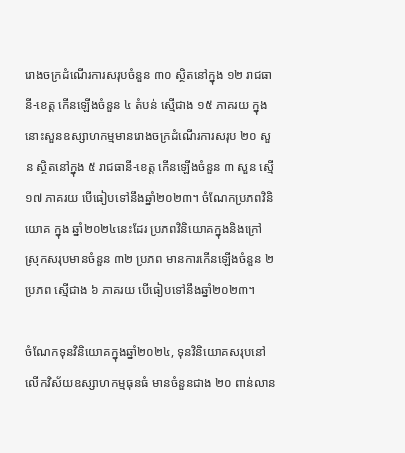រោងចក្រដំណើរការសរុបចំនួន ៣០ ស្ថិតនៅក្នុង ១២ រាជធានី-ខេត្ត កើនឡើងចំនួន ៤ តំបន់ ស្មើជាង ១៥ ភាគរយ ក្នុងនោះសួនឧស្សាហកម្មមានរោងចក្រដំណើរការសរុប ២០ សួន ស្ថិតនៅក្នុង ៥ រាជធានី-ខេត្ត កើនឡើងចំនួន ៣ សួន ស្មើ ១៧ ភាគរយ បើធៀបទៅនឹងឆ្នាំ២០២៣។ ចំណែកប្រភពវិនិយោគ ក្នុង ឆ្នាំ២០២៤នេះដែរ ប្រភពវិនិយោគក្នុងនិងក្រៅស្រុកសរុបមានចំនួន ៣២ ប្រភព មានការកើនឡើងចំនួន ២ ប្រភព ស្មើជាង ៦ ភាគរយ បើធៀបទៅនឹងឆ្នាំ២០២៣។

ចំណែកទុនវិនិយោគក្នុងឆ្នាំ២០២៤, ទុនវិនិយោគសរុបនៅលើកវិស័យឧស្សាហកម្មធុនធំ មានចំនួនជាង ២០ ពាន់លាន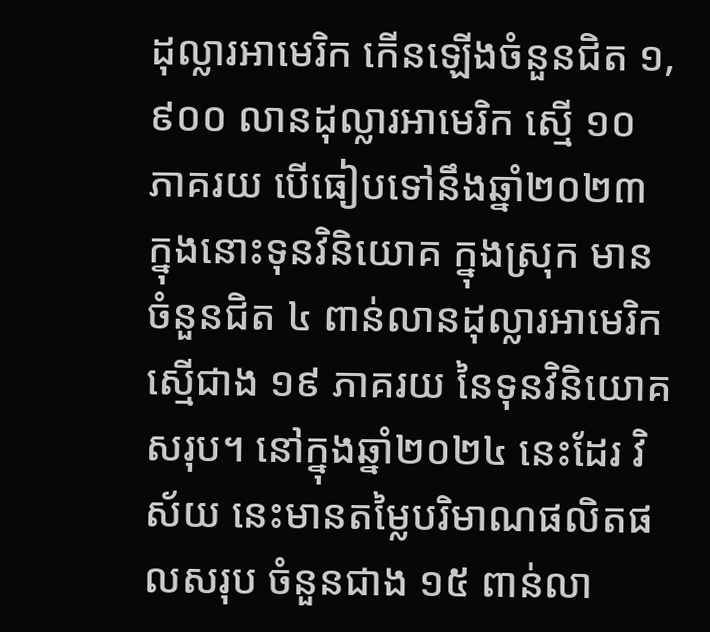ដុល្លារអាមេរិក កើនឡើងចំនួនជិត ១,៩០០ លានដុល្លារអាមេរិក ស្មើ ១០ ភាគរយ បើធៀបទៅនឹងឆ្នាំ២០២៣ ក្នុងនោះទុនវិនិយោគ ក្នុងស្រុក មានចំនួនជិត ៤ ពាន់លានដុល្លារអាមេរិក ស្មើជាង ១៩ ភាគរយ នៃទុនវិនិយោគសរុប។ នៅក្នុងឆ្នាំ២០២៤ នេះដែរ វិស័យ នេះមានតម្លៃបរិមាណផលិតផលសរុប ចំនួនជាង ១៥ ពាន់លា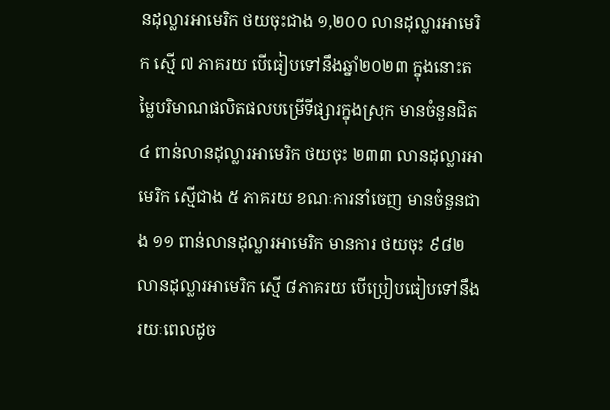នដុល្លារអាមេរិក ថយចុះជាង ១,២០០ លានដុល្លារអាមេរិក ស្មើ ៧ ភាគរយ បើធៀបទៅនឹងឆ្នាំ២០២៣ ក្នុងនោះតម្លៃបរិមាណផលិតផលបម្រើទីផ្សារក្នុងស្រុក មានចំនួនជិត ៤ ពាន់លានដុល្លារអាមេរិក ថយចុះ ២៣៣ លានដុល្លារអាមេរិក ស្មើជាង ៥ ភាគរយ ខណៈការនាំចេញ មានចំនួនជាង ១១ ពាន់លានដុល្លារអាមេរិក មានការ ថយចុះ ៩៨២ លានដុល្លារអាមេរិក ស្មើ ៨ភាគរយ បើប្រៀបធៀបទៅនឹងរយៈពេលដូច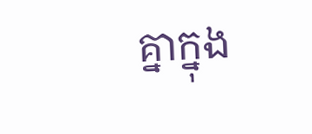គ្នាក្នុង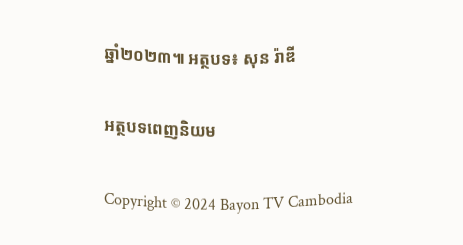ឆ្នាំ២០២៣៕ អត្ថបទ៖ សុន រ៉ាឌី

អត្ថបទពេញនិយម

Copyright © 2024 Bayon TV Cambodia